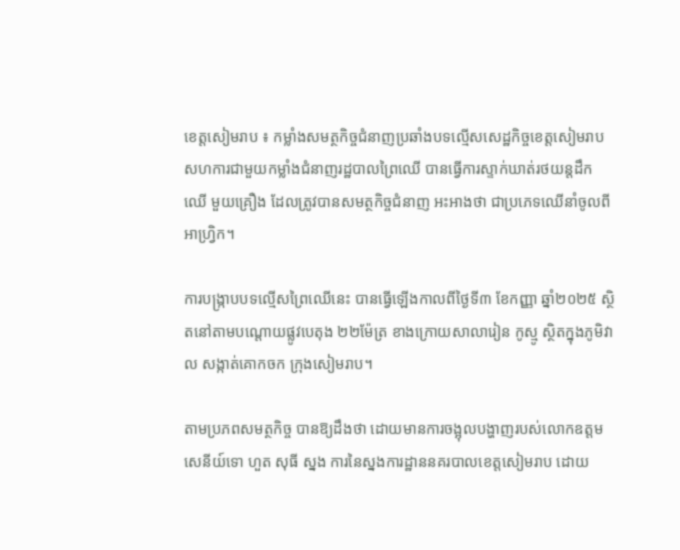ខេត្តសៀមរាប ៖ កម្លាំងសមត្ថកិច្ចជំនាញប្រឆាំងបទល្មើសសេដ្ឋកិច្ចខេត្តសៀមរាប សហការជាមួយកម្លាំងជំនាញរដ្ឋបាលព្រៃឈើ បានធ្វើការស្ទាក់ឃាត់រថយន្តដឹកឈើ មួយគ្រឿង ដែលត្រូវបានសមត្ថកិច្ចជំនាញ អះអាងថា ជាប្រភេទឈើនាំចូលពីអាហ្វ្រិក។

ការបង្ក្រាបបទល្មើសព្រៃឈើនេះ បានធ្វើឡើងកាលពីថ្ងៃទី៣ ខែកញ្ញា ឆ្នាំ២០២៥ ស្ថិតនៅតាមបណ្តោយផ្លូវបេតុង ២២ម៉ែត្រ ខាងក្រោយសាលារៀន កូស្មូ ស្ថិតក្នុងភូមិវាល សង្កាត់គោកចក ក្រុងសៀមរាប។

តាមប្រភពសមត្ថកិច្ច បានឱ្យដឹងថា ដោយមានការចង្អុលបង្ហាញរបស់លោកឧត្តមសេនីយ៍ទោ ហួត សុធី ស្នង ការនៃស្នងការដ្ឋាននគរបាលខេត្តសៀមរាប ដោយ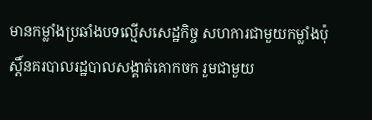មានកម្លាំងប្រឆាំងបទល្មើសសេដ្ឋកិច្ច សហការជាមួយកម្លាំងប៉ុស្តិ៍នគរបាលរដ្ឋបាលសង្គាត់គោកចក រួមជាមួយ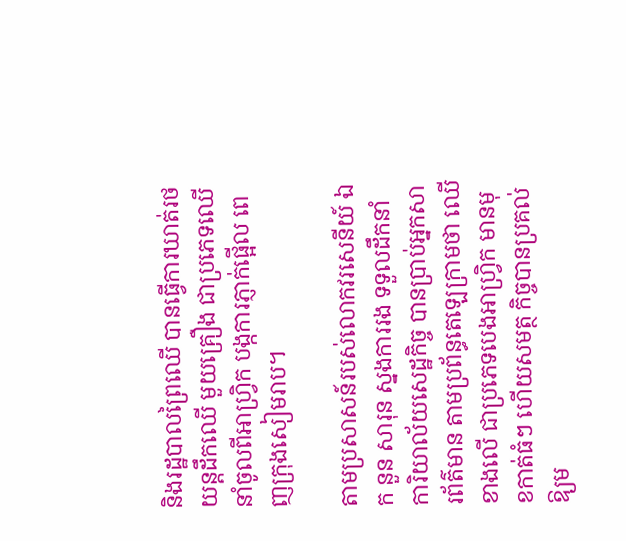និងរដ្ឋបាលព្រៃឈើ បានធ្វើការឃាត់រថយន្តដឹកឈើ មួយគ្រឿង ជាប្រភេទឈើនាំចូលពីអាហ្វ្រិក បង្កការភ្ញាក់ផ្អើល ពេញក្រុងសៀមរាប។

តាមប្រសាសន៍របស់លោកវរសេនីយ៍ ឯក នួន សារុន ស្នងការរង ទទួលដឹកនាំការិយាល័យសេដ្ឋកិច្ច បានប្រាប់អ្នកសារព័ត៌មាន តាមប្រព័ន្ធតេឡេក្រាមថា ឈើខាងលើ ជាប្រភេទបេងអាហ្វ្រិក មានមុខកាត់ធំៗ ហើយសមត្ថ កិច្ចបានប្រគល់ឱ្យម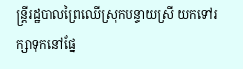ន្ត្រីរដ្ឋបាលព្រៃឈើស្រុកបន្ទាយស្រី យកទៅរក្សាទុកនៅផ្នែ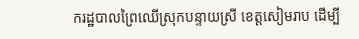ករដ្ឋបាលព្រៃឈើស្រុកបន្ទាយស្រី ខេត្តសៀមរាប ដើម្បី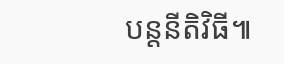បន្តនីតិវិធី៕